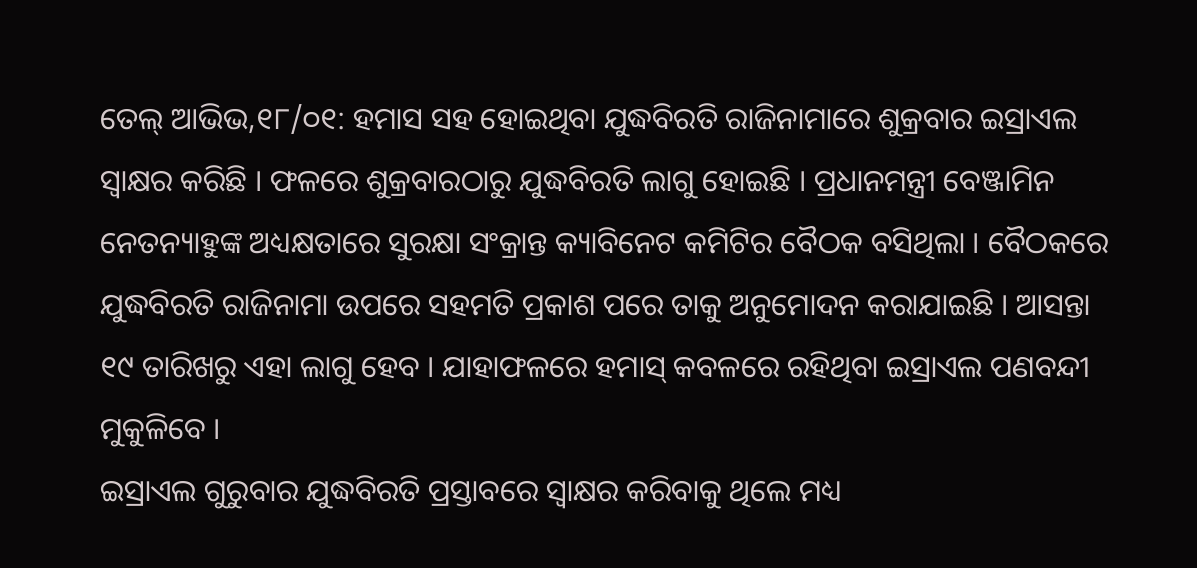ତେଲ୍ ଆଭିଭ,୧୮/୦୧: ହମାସ ସହ ହୋଇଥିବା ଯୁଦ୍ଧବିରତି ରାଜିନାମାରେ ଶୁକ୍ରବାର ଇସ୍ରାଏଲ ସ୍ୱାକ୍ଷର କରିଛି । ଫଳରେ ଶୁକ୍ରବାରଠାରୁ ଯୁଦ୍ଧବିରତି ଲାଗୁ ହୋଇଛି । ପ୍ରଧାନମନ୍ତ୍ରୀ ବେଞ୍ଜାମିନ ନେତନ୍ୟାହୁଙ୍କ ଅଧ୍ୟକ୍ଷତାରେ ସୁରକ୍ଷା ସଂକ୍ରାନ୍ତ କ୍ୟାବିନେଟ କମିଟିର ବୈଠକ ବସିଥିଲା । ବୈଠକରେ ଯୁଦ୍ଧବିରତି ରାଜିନାମା ଉପରେ ସହମତି ପ୍ରକାଶ ପରେ ତାକୁ ଅନୁମୋଦନ କରାଯାଇଛି । ଆସନ୍ତା ୧୯ ତାରିଖରୁ ଏହା ଲାଗୁ ହେବ । ଯାହାଫଳରେ ହମାସ୍ କବଳରେ ରହିଥିବା ଇସ୍ରାଏଲ ପଣବନ୍ଦୀ ମୁକୁଳିବେ ।
ଇସ୍ରାଏଲ ଗୁରୁବାର ଯୁଦ୍ଧବିରତି ପ୍ରସ୍ତାବରେ ସ୍ୱାକ୍ଷର କରିବାକୁ ଥିଲେ ମଧ୍ୟ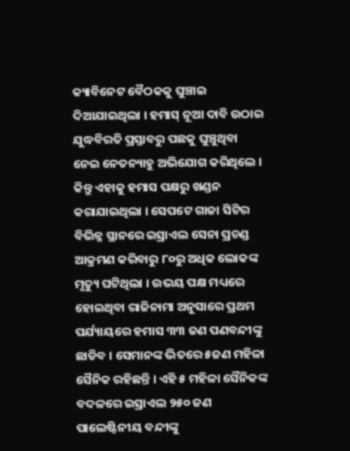କ୍ୟାବିନେଟ ବୈଠକକୁ ଘୁଞ୍ଚାଇ ଦିଆଯାଇଥିଲା । ହମାସ୍ ନୂଆ ଦାବି ଉଠାଇ ଯୁଦ୍ଧବିରତି ପ୍ରସ୍ତାବରୁ ପଛକୁ ଘୁଞ୍ଚୁଥିବା ନେଇ ନେତନ୍ୟାହୁ ଅଭିଯୋଗ କରିଥିଲେ । କିନ୍ତୁ ଏହାକୁ ହମାସ ପକ୍ଷରୁ ଖଣ୍ଡନ କରାଯାଇଥିଲା । ସେପଟେ ଗାଜା ସିଟିର ବିଭିନ୍ନ ସ୍ଥାନରେ ଇସ୍ରାଏଲ ସେନା ପ୍ରଚଣ୍ଡ ଆକ୍ରମଣ କରିବାରୁ ୮୦ରୁ ଅଧିକ ଲୋକଙ୍କ ମୃତ୍ୟୁ ଘଟିଥିଲା । ଉଭୟ ପକ୍ଷ ମଧ୍ୟରେ ହୋଇଥିବା ରାଜିନାମା ଅନୁସାରେ ପ୍ରଥମ ପର୍ଯ୍ୟାୟରେ ହମାସ ୩୩ ଜଣ ପଣବନ୍ଦୀଙ୍କୁ ଛାଡିବ । ସେମାନଙ୍କ ଭିତରେ ୫ଜଣ ମହିଳା ସୈନିକ ରହିଛନ୍ତି । ଏହି ୫ ମହିଳା ସୈନିକଙ୍କ ବଦଳରେ ଇସ୍ରାଏଲ ୨୫୦ ଜଣ ପାଲେଷ୍ଟିନୀୟ ବନ୍ଦୀଙ୍କୁ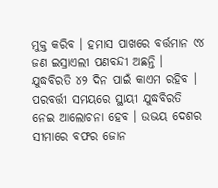ମୁକ୍ତ କରିବ । ହମାସ ପାଖରେ ବର୍ତ୍ତମାନ ୯୪ ଜଣ ଇସ୍ରାଏଲୀ ପଣବନ୍ଦୀ ଅଛନ୍ତି ।
ଯୁଦ୍ଧବିରତି ୪୨ ଦିନ ପାଇଁ କାଏମ ରହିବ । ପରବର୍ତ୍ତୀ ସମୟରେ ସ୍ଥାୟୀ ଯୁଦ୍ଧବିରତି ନେଇ ଆଲୋଚନା ହେବ । ଉଭୟ ଦେଶର ସୀମାରେ ବଫର ଜୋନ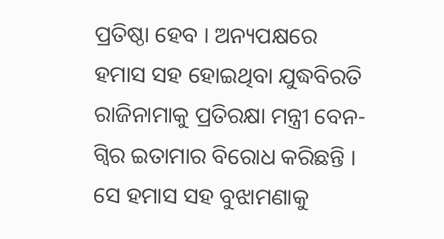ପ୍ରତିଷ୍ଠା ହେବ । ଅନ୍ୟପକ୍ଷରେ ହମାସ ସହ ହୋଇଥିବା ଯୁଦ୍ଧବିରତି ରାଜିନାମାକୁ ପ୍ରତିରକ୍ଷା ମନ୍ତ୍ରୀ ବେନ-ଗ୍ୱିର ଇତାମାର ବିରୋଧ କରିଛନ୍ତି । ସେ ହମାସ ସହ ବୁଝାମଣାକୁ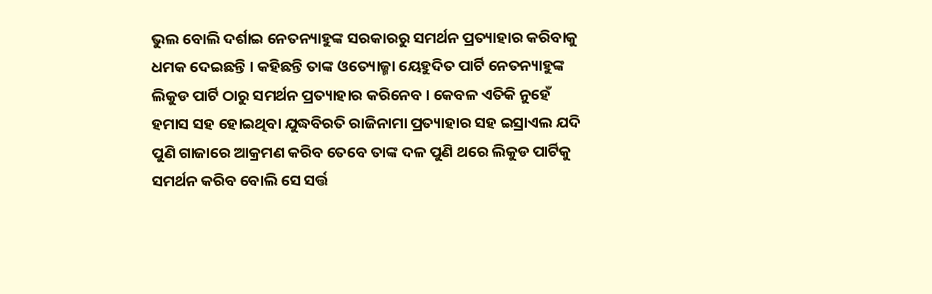ଭୁଲ ବୋଲି ଦର୍ଶାଇ ନେତନ୍ୟାହୁଙ୍କ ସରକାରରୁ ସମର୍ଥନ ପ୍ରତ୍ୟାହାର କରିବାକୁ ଧମକ ଦେଇଛନ୍ତି । କହିଛନ୍ତି ତାଙ୍କ ଓତ୍ୟୋଜ୍ମା ୟେହୁଦିତ ପାର୍ଟି ନେତନ୍ୟାହୁଙ୍କ ଲିକୁଡ ପାର୍ଟି ଠାରୁ ସମର୍ଥନ ପ୍ରତ୍ୟାହାର କରିନେବ । କେବଳ ଏତିକି ନୁହେଁ ହମାସ ସହ ହୋଇଥିବା ଯୁଦ୍ଧବିରତି ରାଜିନାମା ପ୍ରତ୍ୟାହାର ସହ ଇସ୍ରାଏଲ ଯଦି ପୁଣି ଗାଜାରେ ଆକ୍ରମଣ କରିବ ତେବେ ତାଙ୍କ ଦଳ ପୁଣି ଥରେ ଲିକୁଡ ପାର୍ଟିକୁ ସମର୍ଥନ କରିବ ବୋଲି ସେ ସର୍ତ୍ତ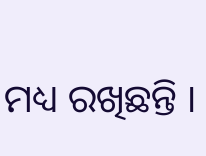ମଧ୍ୟ ରଖିଛନ୍ତି ।